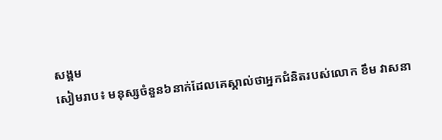សង្គម
សៀមរាប៖ មនុស្សចំនួន៦នាក់ដែលគេស្គាល់ថាអ្នកជំនិតរបស់លោក ខឹម វាសនា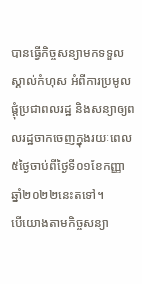បានធ្វើកិច្ចសន្យាមកទទួលស្គាល់កំហុស អំពីការប្រមូលផ្តុំប្រជាពលរដ្ឋ និងសន្យាឲ្យពលរដ្ឋចាកចេញក្នុងរយៈពេល៥ថ្ងៃចាប់ពីថ្ងៃទី០១ខែកញ្ញា ឆ្នាំ២០២២នេះតទៅ។
បើយោងតាមកិច្ចសន្យា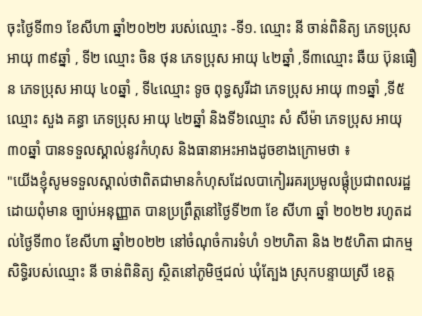ចុះថ្ងៃទី៣១ ខែសីហា ឆ្នាំ២០២២ របស់ឈ្មោះ -ទី១. ឈ្មោះ នី ចាន់ពិនិត្យ ភេទប្រុស អាយុ ៣៩ឆ្នាំ , ទី២ ឈ្មោះ ចិន ថុន ភេទប្រុស អាយុ ៤២ឆ្នាំ ,ទី៣ឈ្មោះ ឆឺយ ប៊ុនធឿន ភេទប្រុស អាយុ ៤០ឆ្នាំ , ទី៤ឈ្មោះ ទូច ពុទ្ធសូរីដា ភេទប្រុស អាយុ ៣១ឆ្នាំ ,ទី៥ឈ្មោះ សួង គន្ធា ភេទប្រុស អាយុ ៤២ឆ្នាំ និងទី៦ឈ្មោះ សំ សីម៉ា ភេទប្រុស អាយុ ៣០ឆ្នាំ បានទទួលស្គាល់នូវកំហុស និងធានាអះអាងដូចខាងក្រោមថា ៖
"យើងខ្ញុំសូមទទួលស្គាល់ថាពិតជាមានកំហុសដែលបាកៀររគរប្រមូលផ្តុំប្រជាពលរដ្ឋ ដោយពុំមាន ច្បាប់អនុញ្ញាត បានប្រព្រឹត្តនៅថ្ងៃទី២៣ ខែ សីហា ឆ្នាំ ២០២២ រហូតដល់ថ្ងៃទី៣០ ខែសីហា ឆ្នាំ២០២២ នៅចំណុចំការទំហំ ១២ហិតា និង ២៥ហិតា ជាកម្មសិទ្ធិរបស់ឈ្មោះ នី ចាន់ពិនិត្យ ស្ថិតនៅភូមិថ្មជល់ ឃុំត្បែង ស្រុកបន្ទាយស្រី ខេត្ត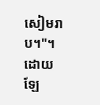សៀមរាប។"។
ដោយឡែ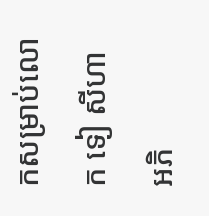កសម្រាប់លោក ទៀ សីហា អភិ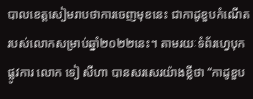បាលខេត្តសៀមរាបថាការចេញមុខនេះ ជាកាដូខួបកំណើតរបស់លោកសម្រាប់ឆ្នាំ២០២២នេះ។ តាមរយៈទំព័រហ្វេបុកផ្លូវការ លោក ទៀ សីហា បានសរសេរយ៉ាងខ្លីថា “កាដូខួប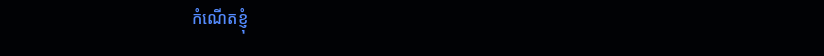កំណើតខ្ញុំ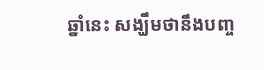ឆ្នាំនេះ សង្ឃឹមថានឹងបញ្ច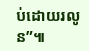ប់ដោយរលូន”៕